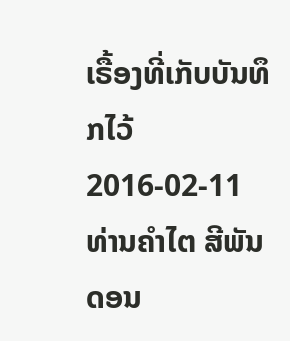ເຣື້ອງທີ່ເກັບບັນທຶກໄວ້
2016-02-11
ທ່ານຄໍາໄຕ ສີພັນດອນ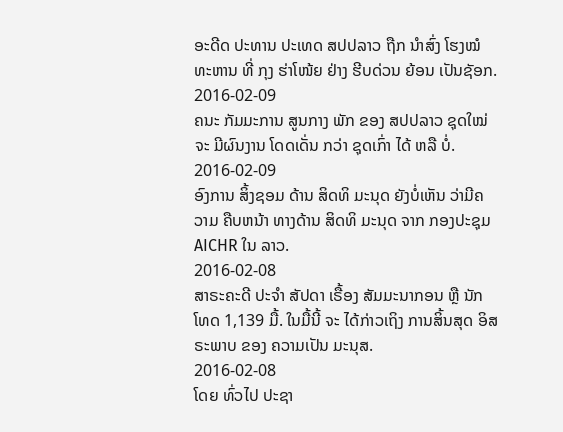ອະດີດ ປະທານ ປະເທດ ສປປລາວ ຖືກ ນໍາສົ່ງ ໂຮງໝໍ ທະຫານ ທີ່ ກຸງ ຮ່າໂໜ້ຍ ຢ່າງ ຮີບດ່ວນ ຍ້ອນ ເປັນຊັອກ.
2016-02-09
ຄນະ ກັມມະການ ສູນກາງ ພັກ ຂອງ ສປປລາວ ຊຸດໃໝ່ ຈະ ມີຜົນງານ ໂດດເດັ່ນ ກວ່າ ຊຸດເກົ່າ ໄດ້ ຫລື ບໍ່.
2016-02-09
ອົງການ ສິ້ງຊອມ ດ້ານ ສິດທິ ມະນຸດ ຍັງບໍ່ເຫັນ ວ່າມີຄວາມ ຄືບຫນ້າ ທາງດ້ານ ສິດທິ ມະນຸດ ຈາກ ກອງປະຊຸມ AICHR ໃນ ລາວ.
2016-02-08
ສາຣະຄະດີ ປະຈຳ ສັປດາ ເຣື້ອງ ສັມມະນາກອນ ຫຼື ນັກໂທດ 1,139 ມື້. ໃນມື້ນີ້ ຈະ ໄດ້ກ່າວເຖິງ ການສິ້ນສຸດ ອິສຣະພາບ ຂອງ ຄວາມເປັນ ມະນຸສ.
2016-02-08
ໂດຍ ທົ່ວໄປ ປະຊາ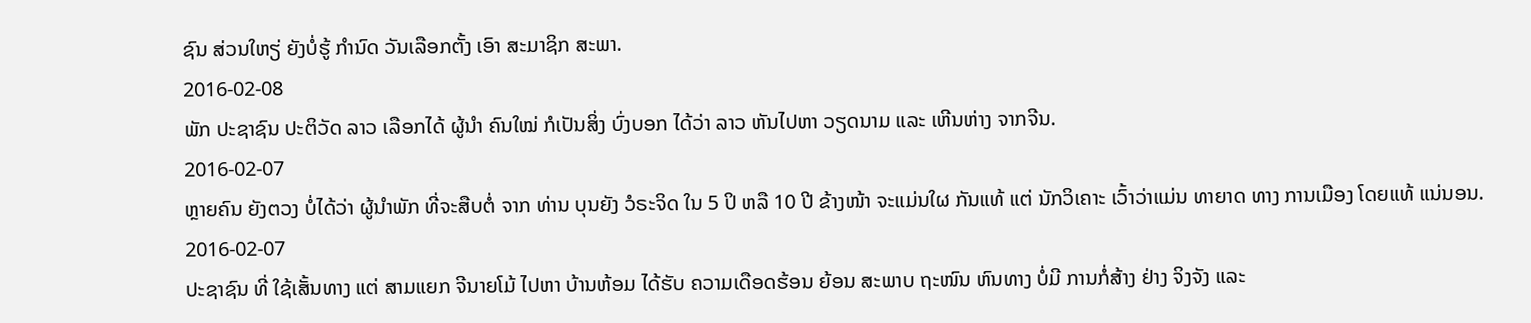ຊົນ ສ່ວນໃຫຽ່ ຍັງບໍ່ຮູ້ ກໍານົດ ວັນເລືອກຕັ້ງ ເອົາ ສະມາຊິກ ສະພາ.
2016-02-08
ພັກ ປະຊາຊົນ ປະຕິວັດ ລາວ ເລືອກໄດ້ ຜູ້ນໍາ ຄົນໃໝ່ ກໍເປັນສິ່ງ ບົ່ງບອກ ໄດ້ວ່າ ລາວ ຫັນໄປຫາ ວຽດນາມ ແລະ ເຫີນຫ່າງ ຈາກຈີນ.
2016-02-07
ຫຼາຍຄົນ ຍັງຕວງ ບໍ່ໄດ້ວ່າ ຜູ້ນຳພັກ ທີ່ຈະສືບຕໍ່ ຈາກ ທ່ານ ບຸນຍັງ ວໍຣະຈິດ ໃນ 5 ປິ ຫລື 10 ປີ ຂ້າງໜ້າ ຈະແມ່ນໃຜ ກັນແທ້ ແຕ່ ນັກວິເຄາະ ເວົ້າວ່າແມ່ນ ທາຍາດ ທາງ ການເມືອງ ໂດຍແທ້ ແນ່ນອນ.
2016-02-07
ປະຊາຊົນ ທີ່ ໃຊ້ເສັ້ນທາງ ແຕ່ ສາມແຍກ ຈີນາຍໂມ້ ໄປຫາ ບ້ານຫ້ອມ ໄດ້ຮັບ ຄວາມເດືອດຮ້ອນ ຍ້ອນ ສະພາບ ຖະໜົນ ຫົນທາງ ບໍ່ມີ ການກໍ່ສ້າງ ຢ່າງ ຈິງຈັງ ແລະ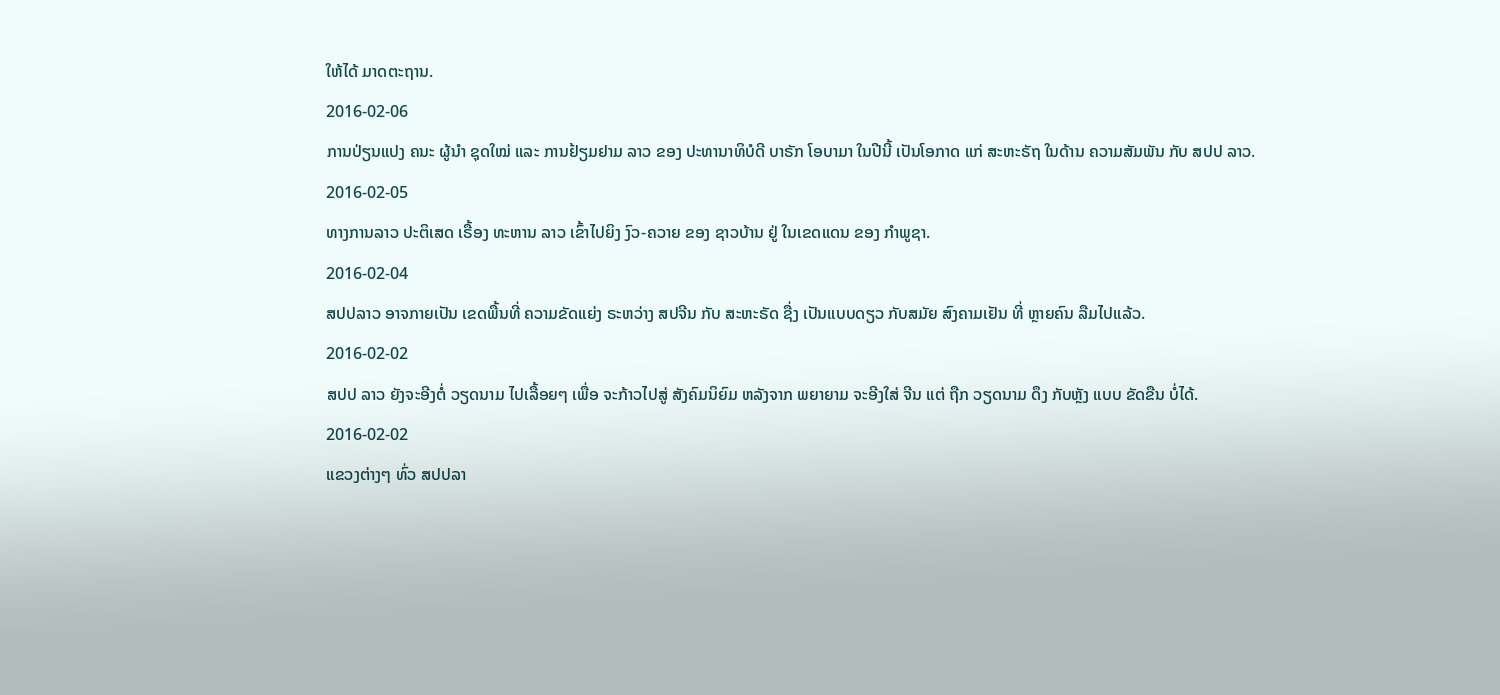ໃຫ້ໄດ້ ມາດຕະຖານ.
2016-02-06
ການປ່ຽນແປງ ຄນະ ຜູ້ນໍາ ຊຸດໃໝ່ ແລະ ການຢ້ຽມຢາມ ລາວ ຂອງ ປະທານາທິບໍດີ ບາຣັກ ໂອບາມາ ໃນປີນີ້ ເປັນໂອກາດ ແກ່ ສະຫະຣັຖ ໃນດ້ານ ຄວາມສັມພັນ ກັບ ສປປ ລາວ.
2016-02-05
ທາງການລາວ ປະຕິເສດ ເຣື້ອງ ທະຫານ ລາວ ເຂົ້າໄປຍິງ ງົວ-ຄວາຍ ຂອງ ຊາວບ້ານ ຢູ່ ໃນເຂດແດນ ຂອງ ກໍາພູຊາ.
2016-02-04
ສປປລາວ ອາຈກາຍເປັນ ເຂດພື້ນທີ່ ຄວາມຂັດແຍ່ງ ຣະຫວ່າງ ສປຈີນ ກັບ ສະຫະຣັດ ຊື່ງ ເປັນແບບດຽວ ກັບສມັຍ ສົງຄາມເຢັນ ທີ່ ຫຼາຍຄົນ ລືມໄປແລ້ວ.
2016-02-02
ສປປ ລາວ ຍັງຈະອີງຕໍ່ ວຽດນາມ ໄປເລື້ອຍໆ ເພື່ອ ຈະກ້າວໄປສູ່ ສັງຄົມນິຍົມ ຫລັງຈາກ ພຍາຍາມ ຈະອີງໃສ່ ຈີນ ແຕ່ ຖືກ ວຽດນາມ ດຶງ ກັບຫຼັງ ແບບ ຂັດຂືນ ບໍ່ໄດ້.
2016-02-02
ແຂວງຕ່າງໆ ທົ່ວ ສປປລາ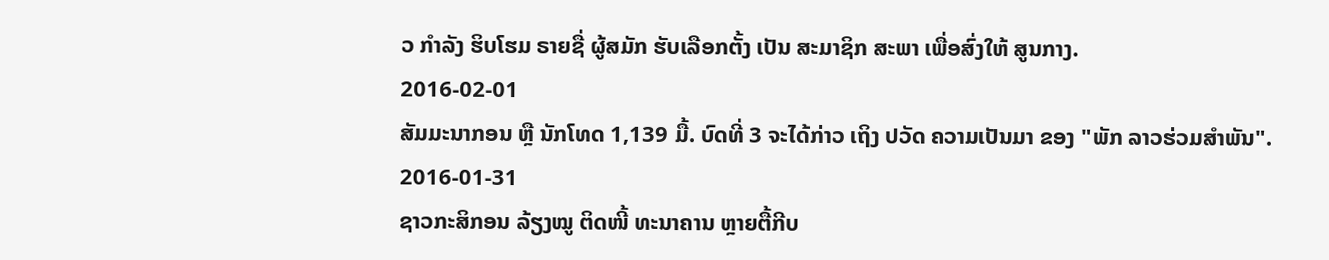ວ ກໍາລັງ ຮິບໂຮມ ຣາຍຊື່ ຜູ້ສມັກ ຮັບເລືອກຕັ້ງ ເປັນ ສະມາຊິກ ສະພາ ເພື່ອສົ່ງໃຫ້ ສູນກາງ.
2016-02-01
ສັມມະນາກອນ ຫຼື ນັກໂທດ 1,139 ມື້. ບົດທີ່ 3 ຈະໄດ້ກ່າວ ເຖິງ ປວັດ ຄວາມເປັນມາ ຂອງ "ພັກ ລາວຮ່ວມສຳພັນ".
2016-01-31
ຊາວກະສິກອນ ລ້ຽງໝູ ຕິດໜີ້ ທະນາຄານ ຫຼາຍຕື້ກີບ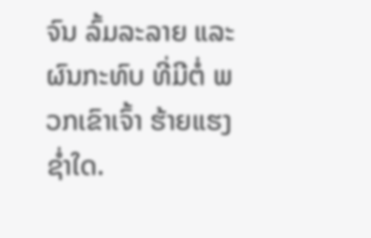ຈົນ ລົ້ມລະລາຍ ແລະ ຜົນກະທົບ ທີ່ມີຕໍ່ ພວກເຂົາເຈົ້າ ຮ້າຍແຮງ ຊໍ່າໃດ.